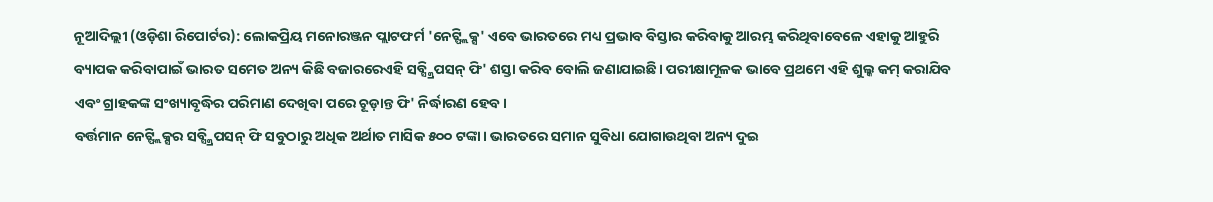ନୂଆଦିଲ୍ଲୀ (ଓଡ଼ିଶା ରିପୋର୍ଟର): ଲୋକପ୍ରିୟ ମନୋରଞ୍ଜନ ପ୍ଲାଟଫର୍ମ 'ନେଟ୍ଫ୍ଲିକ୍ସ' ଏବେ ଭାରତରେ ମଧ୍ୟ ପ୍ରଭାବ ବିସ୍ତାର କରିବାକୁ ଆରମ୍ଭ କରିଥିବାବେଳେ ଏହାକୁ ଆହୁରି ବ୍ୟାପକ କରିବାପାଇଁ ଭାରତ ସମେତ ଅନ୍ୟ କିଛି ବଜାରରେଏହି ସବ୍ସ୍କ୍ରିପସନ୍ ଫି' ଶସ୍ତା କରିବ ବୋଲି ଜଣାଯାଇଛି। ପରୀକ୍ଷାମୂଳକ ଭାବେ ପ୍ରଥମେ ଏହି ଶୁଲ୍କ କମ୍ କରାଯିବ ଏବଂ ଗ୍ରାହକଙ୍କ ସଂଖ୍ୟାବୃଦ୍ଧିର ପରିମାଣ ଦେଖିବା ପରେ ଚୂଡ଼ାନ୍ତ ଫି' ନିର୍ଦ୍ଧାରଣ ହେବ।
ବର୍ତ୍ତମାନ ନେଟ୍ଫ୍ଲିକ୍ସର ସବ୍ସ୍କ୍ରିପସନ୍ ଫି ସବୁଠାରୁ ଅଧିକ ଅର୍ଥାତ ମାସିକ ୫୦୦ ଟଙ୍କା। ଭାରତରେ ସମାନ ସୁବିଧା ଯୋଗାଉଥିବା ଅନ୍ୟ ଦୁଇ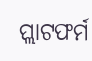ପ୍ଲାଟଫର୍ମ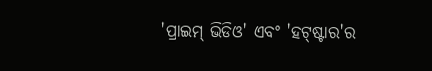'ପ୍ରାଇମ୍ ଭିଡିଓ' ଏବଂ 'ହଟ୍ଷ୍ଟାର'ର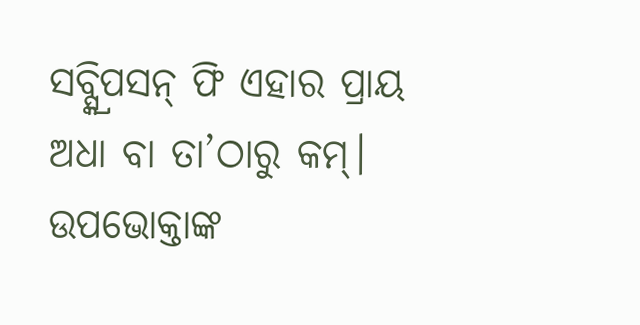ସବ୍ସ୍କ୍ରିପସନ୍ ଫି ଏହାର ପ୍ରାୟ ଅଧା ବା ତା’ଠାରୁ କମ୍। ଉପଭୋକ୍ତାଙ୍କ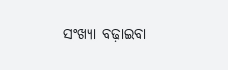ସଂଖ୍ୟା ବଢ଼ାଇବା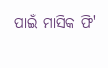ପାଇଁ ମାସିକ ଫି'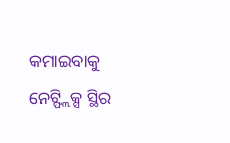କମାଇବାକୁ ନେଟ୍ଫ୍ଲିକ୍ସ ସ୍ଥିର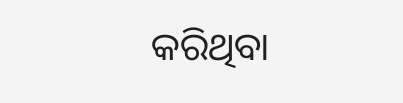କରିଥିବା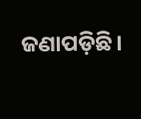ଜଣାପଡ଼ିଛି।